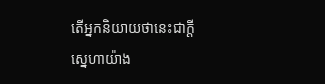តើអ្នកនិយាយថានេះជាក្តីស្នេហាយ៉ាង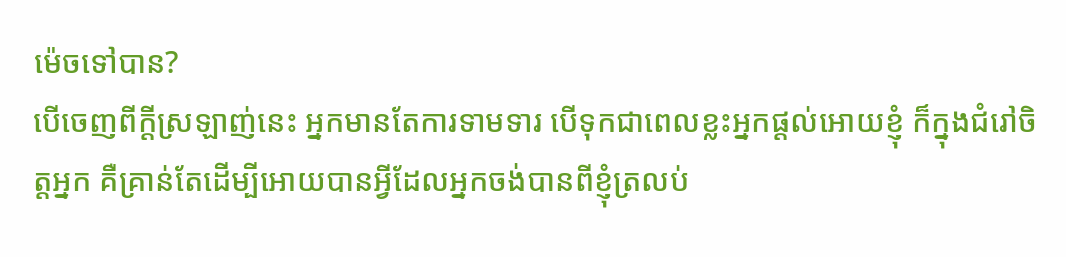ម៉េចទៅបាន?
បើចេញពីក្តីស្រឡាញ់នេះ អ្នកមានតែការទាមទារ បើទុកជាពេលខ្លះអ្នកផ្តល់អោយខ្ញុំ ក៏ក្នុងជំរៅចិត្តអ្នក គឺគ្រាន់តែដើម្បីអោយបានអ្វីដែលអ្នកចង់បានពីខ្ញុំត្រលប់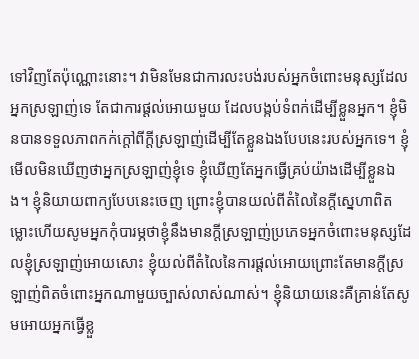ទៅវិញតែប៉ុណ្ណោះនោះ។ វាមិនមែនជាការលះបង់របស់អ្នកចំពោះមនុស្សដែលអ្នកស្រឡាញ់ទេ តែជាការផ្តល់អោយមួយ ដែលបង្កប់ទំពក់ដើម្បីខ្លួនអ្នក។ ខ្ញុំមិនបានទទួលភាពកក់ក្តៅពីក្តីស្រឡាញ់ដើម្បីតែខ្លួនឯងបែបនេះរបស់អ្នកទេ។ ខ្ញុំមើលមិនឃើញថាអ្នកស្រឡាញ់ខ្ញុំទេ ខ្ញុំឃើញតែអ្នកធ្វើគ្រប់យ៉ាងដើម្បីខ្លួនឯង។ ខ្ញុំនិយាយពាក្យបែបនេះចេញ ព្រោះខ្ញុំបានយល់ពីតំលៃនៃក្តីស្នេហាពិត ម្លោះហើយសូមអ្នកកុំបារម្ភថាខ្ញុំនឹងមានក្តីស្រឡាញ់ប្រភេទអ្នកចំពោះមនុស្សដែលខ្ញុំស្រឡាញ់អោយសោះ ខ្ញុំយល់ពីតំលៃនៃការផ្តល់អោយព្រោះតែមានក្តីស្រឡាញ់ពិតចំពោះអ្នកណាមួយច្បាស់លាស់ណាស់។ ខ្ញុំនិយាយនេះគឺគ្រាន់តែសូមអោយអ្នកធ្វើខ្លួ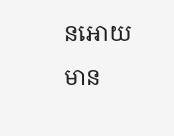នអោយមាន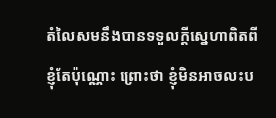តំលៃសមនឹងបានទទួលក្តីស្នេហាពិតពីខ្ញុំតែប៉ុណ្ណោះ ព្រោះថា ខ្ញុំមិនអាចលះប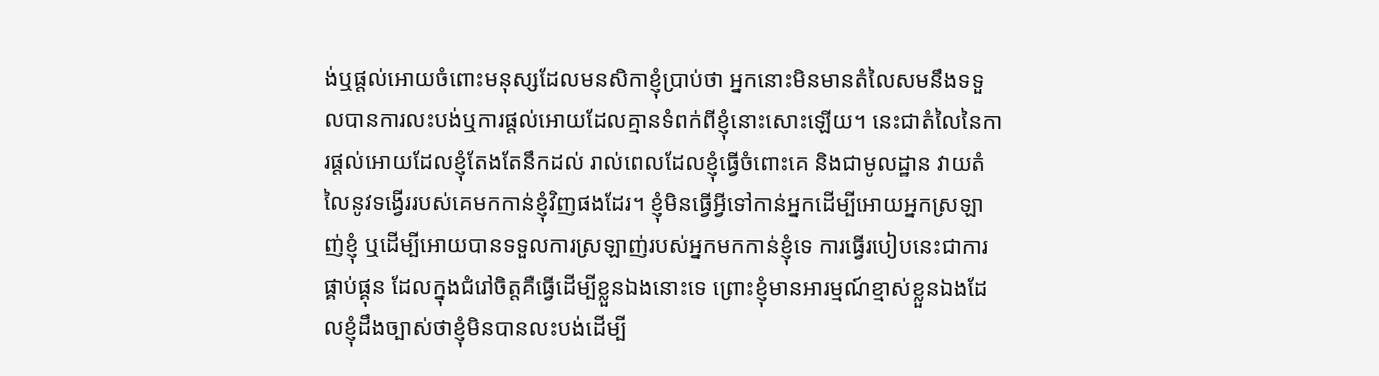ង់ឬផ្តល់អោយចំពោះមនុស្សដែលមនសិកាខ្ញុំប្រាប់ថា អ្នកនោះមិនមានតំលៃសមនឹងទទួលបានការលះបង់ឬការផ្តល់អោយដែលគ្មានទំពក់ពីខ្ញុំនោះសោះឡើយ។ នេះជាតំលៃនៃការផ្តល់អោយដែលខ្ញុំតែងតែនឹកដល់ រាល់ពេលដែលខ្ញុំធ្វើចំពោះគេ និងជាមូលដ្ឋាន វាយតំលៃនូវទង្វើររបស់គេមកកាន់ខ្ញុំវិញផងដែរ។ ខ្ញុំមិនធ្វើអ្វីទៅកាន់អ្នកដើម្បីអោយអ្នកស្រឡាញ់ខ្ញុំ ឬដើម្បីអោយបានទទួលការស្រឡាញ់របស់អ្នកមកកាន់ខ្ញុំទេ ការធ្វើរបៀបនេះជាការផ្គាប់ផ្គុន ដែលក្នុងជំរៅចិត្តគឺធ្វើដើម្បីខ្លួនឯងនោះទេ ព្រោះខ្ញុំមានអារម្មណ៍ខ្មាស់ខ្លួនឯងដែលខ្ញុំដឹងច្បាស់ថាខ្ញុំមិនបានលះបង់ដើម្បី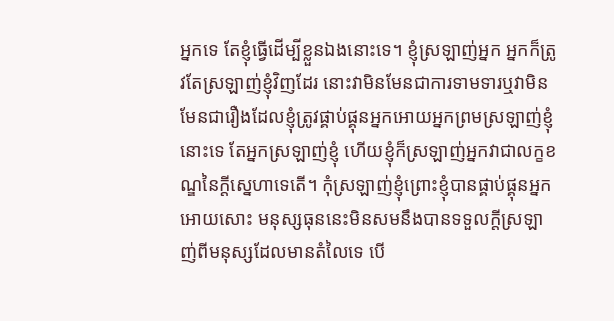អ្នកទេ តែខ្ញុំធ្វើដើម្បីខ្លួនឯងនោះទេ។ ខ្ញុំស្រឡាញ់អ្នក អ្នកក៏ត្រូវតែស្រឡាញ់ខ្ញុំវិញដែរ នោះវាមិនមែនជាការទាមទារឬវាមិនមែនជារឿងដែលខ្ញុំត្រូវផ្គាប់ផ្គុនអ្នកអោយអ្នកព្រមស្រឡាញ់ខ្ញុំនោះទេ តែអ្នកស្រឡាញ់ខ្ញុំ ហើយខ្ញុំក៏ស្រឡាញ់អ្នកវាជាលក្ខខណ្ឌនៃក្តីស្នេហាទេតើ។ កុំស្រឡាញ់ខ្ញុំព្រោះខ្ញុំបានផ្គាប់ផ្គុនអ្នកអោយសោះ មនុស្សធុននេះមិនសមនឹងបានទទួលក្តីស្រឡាញ់ពីមនុស្សដែលមានតំលៃទេ បើ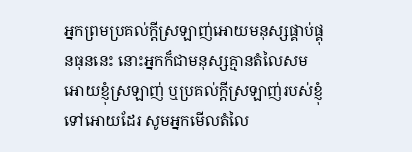អ្នកព្រមប្រគល់ក្តីស្រឡាញ់អោយមនុស្សផ្គាប់ផ្គុនធុននេះ នោះអ្នកក៏ជាមនុស្សគ្មានតំលៃសមអោយខ្ញុំស្រឡាញ់ ឬប្រគល់ក្តីស្រឡាញ់របស់ខ្ញុំទៅអោយដែរ សូមអ្នកមើលតំលៃ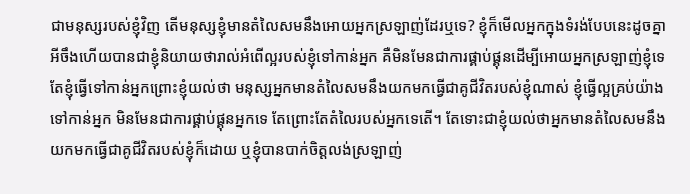ជាមនុស្សរបស់ខ្ញុំវិញ តើមនុស្សខ្ញុំមានតំលៃសមនឹងអោយអ្នកស្រឡាញ់ដែរឬទេ? ខ្ញុំក៏មើលអ្នកក្នុងទំរង់បែបនេះដូចគ្នា អីចឹងហើយបានជាខ្ញុំនិយាយថារាល់អំពើល្អរបស់ខ្ញុំទៅកាន់អ្នក គឺមិនមែនជាការផ្គាប់ផ្គុនដើម្បីអោយអ្នកស្រឡាញ់ខ្ញុំទេ តែខ្ញុំធ្វើទៅកាន់អ្នកព្រោះខ្ញុំយល់ថា មនុស្សអ្នកមានតំលៃសមនឹងយកមកធ្វើជាគូជីវិតរបស់ខ្ញុំណាស់ ខ្ញុំធ្វើល្អគ្រប់យ៉ាងទៅកាន់អ្នក មិនមែនជាការផ្គាប់ផ្គុនអ្នកទេ តែព្រោះតែតំលៃរបស់អ្នកទេតើ។ តែទោះជាខ្ញុំយល់ថាអ្នកមានតំលៃសមនឹងយកមកធ្វើជាគូជីវិតរបស់ខ្ញុំក៏ដោយ ឬខ្ញុំបានបាក់ចិត្តលង់ស្រឡាញ់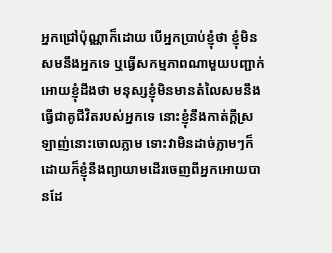អ្នកជ្រៅប៉ុណ្ណាក៏ដោយ បើអ្នកប្រាប់ខ្ញុំថា ខ្ញុំមិនសមនឹងអ្នកទេ ឬធ្វើសកម្មភាពណាមួយបញ្ជាក់អោយខ្ញុំដឹងថា មនុស្សខ្ញុំមិនមានតំលៃសមនឹងធ្វើជាគូជីវិតរបស់អ្នកទេ នោះខ្ញុំនឹងកាត់ក្តីស្រឡាញ់នោះចោលភ្លាម ទោះវាមិនដាច់ភ្លាមៗក៏ដោយក៏ខ្ញុំនឹងព្យាយាមដើរចេញពីអ្នកអោយបានដែ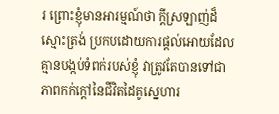រ ព្រោះខ្ញុំមានអារម្មណ៍ថា ក្តីស្រឡាញ់ដ៏ស្មោះត្រង់ ប្រកបដោយការផ្តល់អោយដែលគ្មានបង្កប់ទំពក់របស់ខ្ញុំ វាត្រូវតែបានទៅជាភាពកក់ក្តៅនៃជីវិតដៃគូស្នេហារ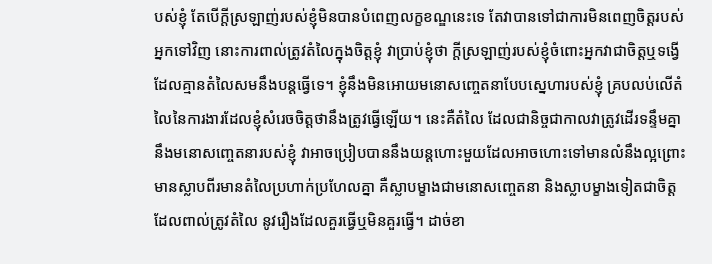បស់ខ្ញុំ តែបើក្តីស្រឡាញ់របស់ខ្ញុំមិនបានបំពេញលក្ខខណ្ឌនេះទេ តែវាបានទៅជាការមិនពេញចិត្តរបស់អ្នកទៅវិញ នោះការពាល់ត្រូវតំលៃក្នុងចិត្តខ្ញុំ វាប្រាប់ខ្ញុំថា ក្តីស្រឡាញ់របស់ខ្ញុំចំពោះអ្នកវាជាចិត្តឬទង្វើដែលគ្មានតំលៃសមនឹងបន្តធ្វើទេ។ ខ្ញុំនឹងមិនអោយមនោសញ្ចេតនាបែបស្នេហារបស់ខ្ញុំ គ្របលប់លើតំលៃនៃការងារដែលខ្ញុំសំរេចចិត្តថានឹងត្រូវធ្វើឡើយ។ នេះគឺតំលៃ ដែលជានិច្ចជាកាលវាត្រូវដើរទន្ទឹមគ្នានឹងមនោសញ្ចេតនារបស់ខ្ញុំ វាអាចប្រៀបបាននឹងយន្តហោះមួយដែលអាចហោះទៅមានលំនឹងល្អព្រោះមានស្លាបពីរមានតំលៃប្រហាក់ប្រហែលគ្នា គឺស្លាបម្ខាងជាមនោសញ្ចេតនា និងស្លាបម្ខាងទៀតជាចិត្តដែលពាល់ត្រូវតំលៃ នូវរឿងដែលគួរធ្វើឬមិនគួរធ្វើ។ ដាច់ខា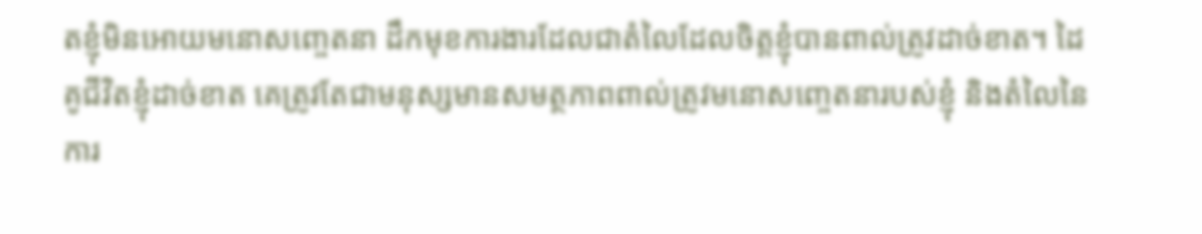តខ្ញុំមិនអោយមនោសញ្ចេតនា ដឹកមុខការងារដែលជាតំលៃដែលចិត្តខ្ញុំបានពាល់ត្រូវដាច់ខាត។ ដៃគូជីវិតខ្ញុំដាច់ខាត គេត្រូវតែជាមនុស្សមានសមត្ថភាពពាល់ត្រូវមនោសញ្ចេតនារបស់ខ្ញុំ និងតំលៃនៃការ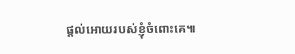ផ្តល់អោយរបស់ខ្ញុំចំពោះគេ៕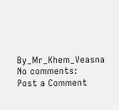By_Mr_Khem_Veasna
No comments:
Post a Comment